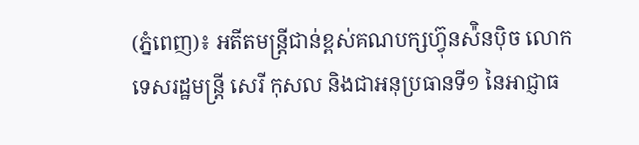(ភ្នំពេញ)៖ អតីតមន្ត្រីជាន់ខ្ពស់គណបក្សហ៊្វុនស៉ិនប៉ិច លោកទេសរដ្ឋមន្ត្រី សេរី កុសល និងជាអនុប្រធានទី១ នៃអាជ្ញាធ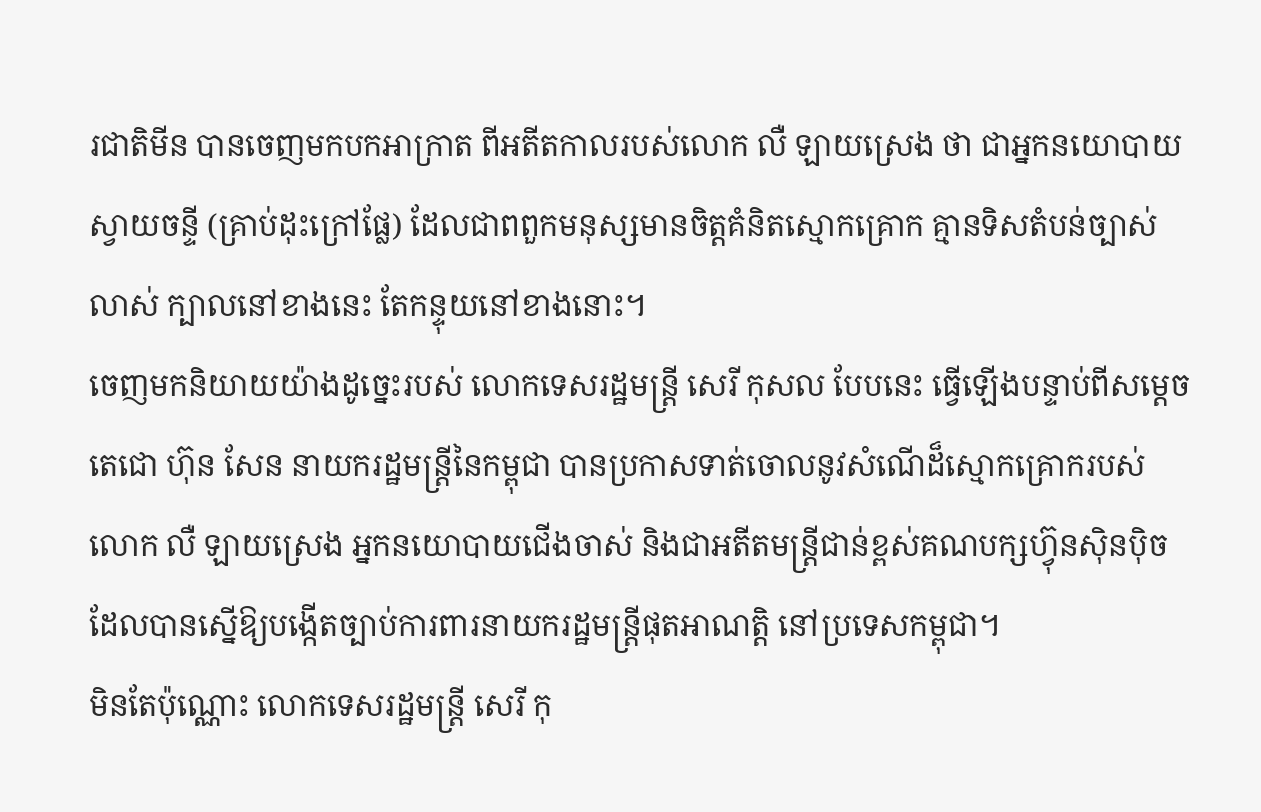រជាតិមីន បានចេញមកបកអាក្រាត ពីអតីតកាលរបស់លោក លឺ ឡាយស្រេង ថា ជាអ្នកនយោបាយស្វាយចន្ទី (គ្រាប់ដុះក្រៅផ្លែ) ដែលជាពពួកមនុស្សមានចិត្តគំនិតស្មោកគ្រោក គ្មានទិសតំបន់ច្បាស់លាស់ ក្បាលនៅខាងនេះ តែកន្ទុយនៅខាងនោះ។
ចេញមកនិយាយយ៉ាងដូច្នេះរបស់ លោកទេសរដ្ឋមន្ត្រី សេរី កុសល បែបនេះ ធ្វើឡើងបន្ទាប់ពីសម្ដេចតេជោ ហ៊ុន សែន នាយករដ្ឋមន្រ្តីនៃកម្ពុជា បានប្រកាសទាត់ចោលនូវសំណើដ៏ស្មោកគ្រោករបស់លោក លឺ ឡាយស្រេង អ្នកនយោបាយជើងចាស់ និងជាអតីតមន្រ្តីជាន់ខ្ពស់គណបក្សហ្វ៊ុនស៊ិនប៉ិច ដែលបានស្នើឱ្យបង្កើតច្បាប់ការពារនាយករដ្ឋមន្រ្តីផុតអាណត្តិ នៅប្រទេសកម្ពុជា។
មិនតែប៉ុណ្ណោះ លោកទេសរដ្ឋមន្រ្តី សេរី កុ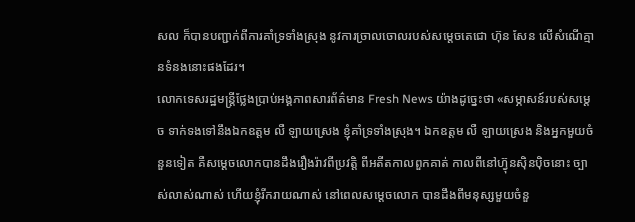សល ក៏បានបញ្ជាក់ពីការគាំទ្រទាំងស្រុង នូវការច្រាលចោលរបស់សម្ដេចតេជោ ហ៊ុន សែន លើសំណើគ្មានទំនងនោះផងដែរ។
លោកទេសរដ្ឋមន្រ្តីថ្លែងប្រាប់អង្គភាពសារព័ត៌មាន Fresh News យ៉ាងដូច្នេះថា «សម្ភាសន៍របស់សម្ដេច ទាក់ទងទៅនឹងឯកឧត្តម លឺ ឡាយស្រេង ខ្ញុំគាំទ្រទាំងស្រុង។ ឯកឧត្តម លឺ ឡាយស្រេង និងអ្នកមួយចំនួនទៀត គឺសម្ដេចលោកបានដឹងរឿងរ៉ាវពីប្រវត្តិ ពីអតីតកាលពួកគាត់ កាលពីនៅហ៊្វុនស៊ិនប៉ិចនោះ ច្បាស់លាស់ណាស់ ហើយខ្ញុំរីករាយណាស់ នៅពេលសម្ដេចលោក បានដឹងពីមនុស្សមួយចំនួ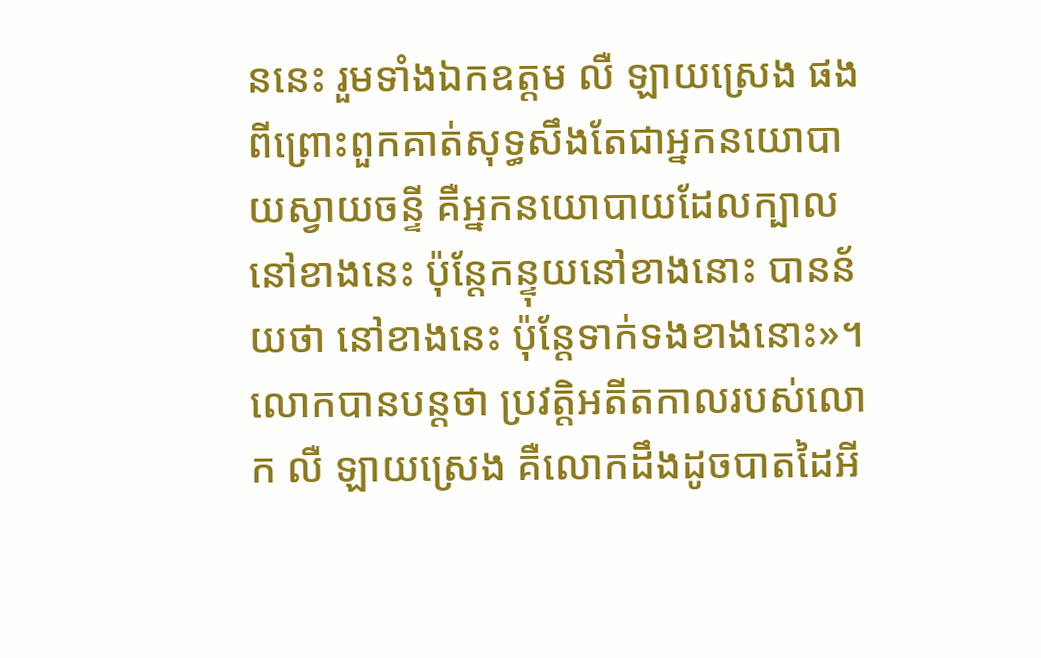ននេះ រួមទាំងឯកឧត្តម លឺ ឡាយស្រេង ផង ពីព្រោះពួកគាត់សុទ្ធសឹងតែជាអ្នកនយោបាយស្វាយចន្ទី គឺអ្នកនយោបាយដែលក្បាលនៅខាងនេះ ប៉ុន្តែកន្ទុយនៅខាងនោះ បានន័យថា នៅខាងនេះ ប៉ុន្តែទាក់ទងខាងនោះ»។
លោកបានបន្តថា ប្រវត្តិអតីតកាលរបស់លោក លឺ ឡាយស្រេង គឺលោកដឹងដូចបាតដៃអី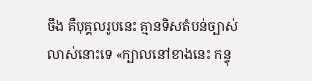ចឹង គឺបុគ្គលរូបនេះ គ្មានទិសតំបន់ច្បាស់លាស់នោះទេ «ក្បាលនៅខាងនេះ កន្ទុ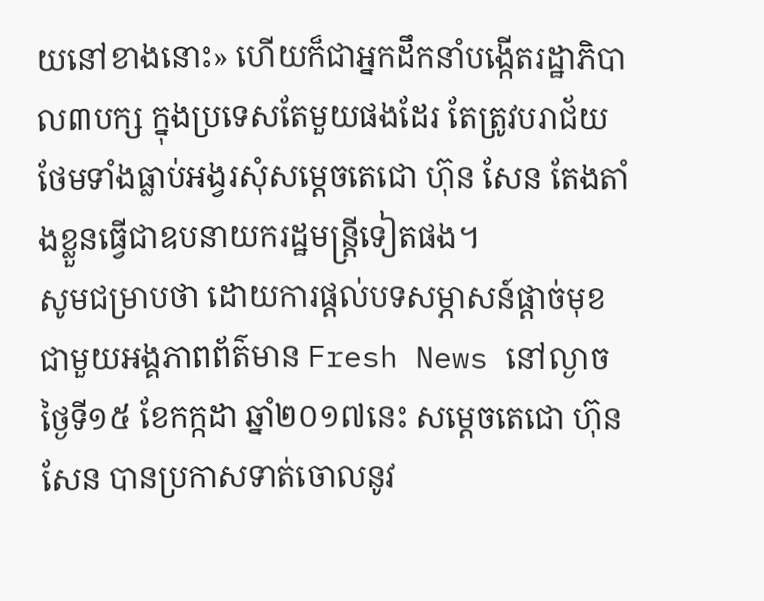យនៅខាងនោះ» ហើយក៏ជាអ្នកដឹកនាំបង្កើតរដ្ឋាភិបាល៣បក្ស ក្នុងប្រទេសតែមួយផងដែរ តែត្រូវបរាជ័យ ថែមទាំងធ្លាប់អង្វរសុំសម្ដេចតេជោ ហ៊ុន សែន តែងតាំងខ្លួនធ្វើជាឧបនាយករដ្ឋមន្រ្តីទៀតផង។
សូមជម្រាបថា ដោយការផ្តល់បទសម្ភាសន៍ផ្តាច់មុខជាមួយអង្គភាពព័ត៌មាន Fresh News នៅល្ងាចថ្ងៃទី១៥ ខែកក្កដា ឆ្នាំ២០១៧នេះ សម្តេចតេជោ ហ៊ុន សែន បានប្រកាសទាត់ចោលនូវ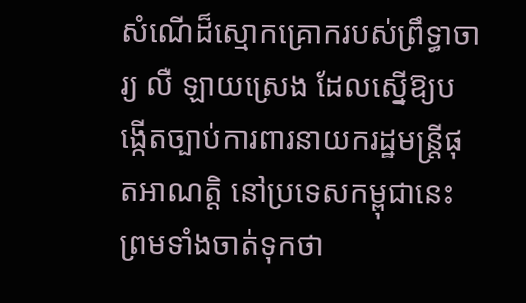សំណើដ៏ស្មោកគ្រោករបស់ព្រឹទ្ធាចារ្យ លឺ ឡាយស្រេង ដែលស្នើឱ្យបង្កើតច្បាប់ការពារនាយករដ្ឋមន្រ្តីផុតអាណត្តិ នៅប្រទេសកម្ពុជានេះ ព្រមទាំងចាត់ទុកថា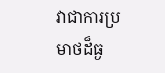វាជាការប្រមាថដ៏ធ្ង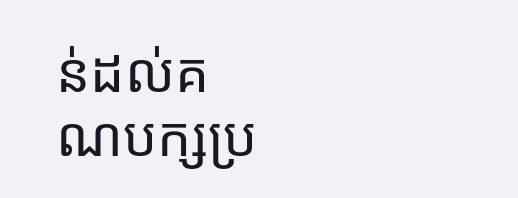ន់ដល់គណបក្សប្រ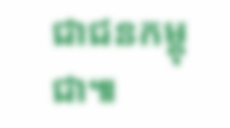ជាជនកម្ពុជា៕